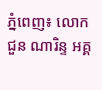ភ្នំពេញ៖ លោក ជួន ណារិន្ទ អគ្គ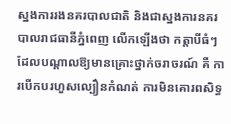ស្នងការរងនគរបាលជាតិ និងជាស្នងការនគរបាលរាជធានីភ្នំពេញ លើកឡើងថា កត្តាបីធំៗ ដែលបណ្តាលឱ្យមានគ្រោះថ្នាក់ចរាចរណ៍ គឺ ការបើកបរហួសល្បឿនកំណត់ ការមិនគោរពសិទ្ធ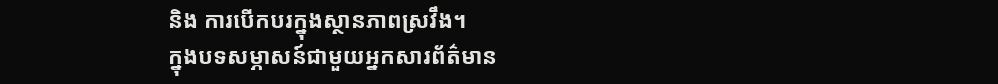និង ការបើកបរក្នុងស្ថានភាពស្រវឹង។
ក្នុងបទសម្ភាសន៍ជាមួយអ្នកសារព័ត៌មាន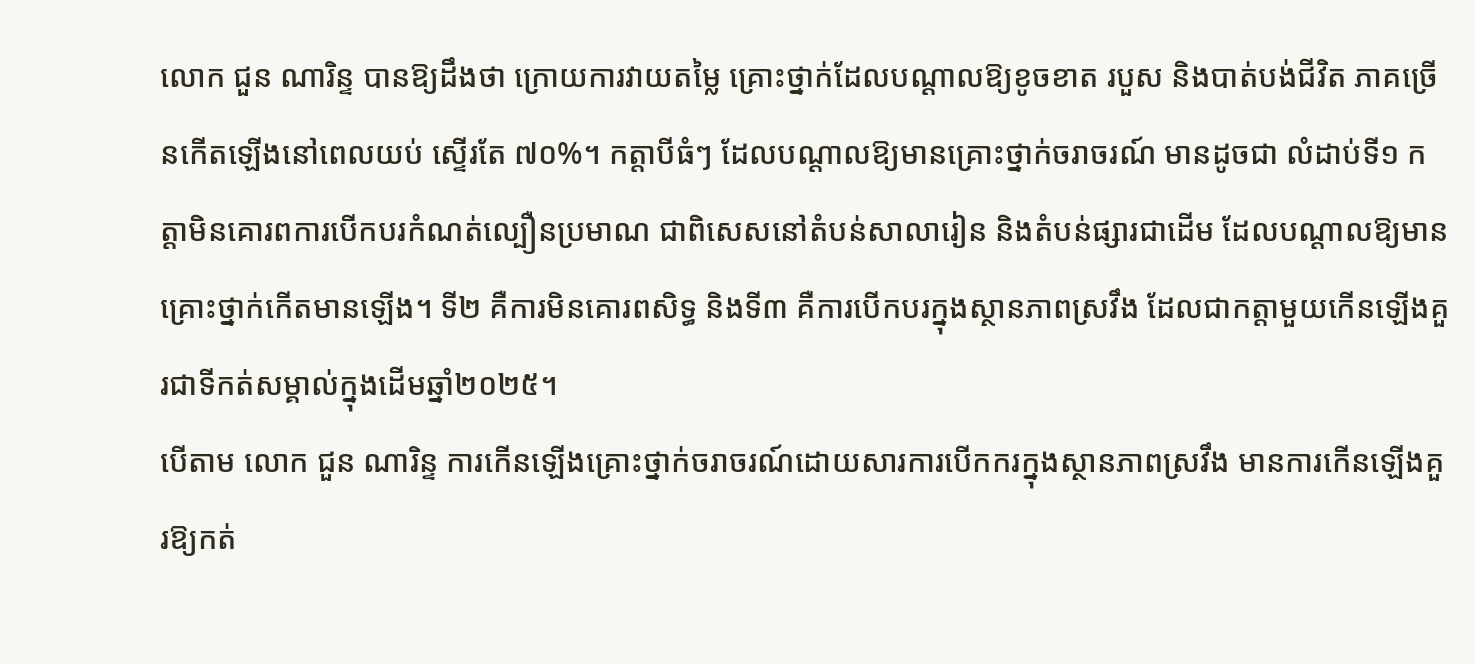លោក ជួន ណារិន្ទ បានឱ្យដឹងថា ក្រោយការវាយតម្លៃ គ្រោះថ្នាក់ដែលបណ្តាលឱ្យខូចខាត របួស និងបាត់បង់ជីវិត ភាគច្រើនកើតឡើងនៅពេលយប់ ស្ទើរតែ ៧០%។ កត្តាបីធំៗ ដែលបណ្តាលឱ្យមានគ្រោះថ្នាក់ចរាចរណ៍ មានដូចជា លំដាប់ទី១ កត្តាមិនគោរពការបើកបរកំណត់ល្បឿនប្រមាណ ជាពិសេសនៅតំបន់សាលារៀន និងតំបន់ផ្សារជាដើម ដែលបណ្តាលឱ្យមានគ្រោះថ្នាក់កើតមានឡើង។ ទី២ គឺការមិនគោរពសិទ្ធ និងទី៣ គឺការបើកបរក្នុងស្ថានភាពស្រវឹង ដែលជាកត្តាមួយកើនឡើងគួរជាទីកត់សម្គាល់ក្នុងដើមឆ្នាំ២០២៥។
បើតាម លោក ជួន ណារិន្ទ ការកើនឡើងគ្រោះថ្នាក់ចរាចរណ៍ដោយសារការបើកករក្នុងស្ថានភាពស្រវឹង មានការកើនឡើងគួរឱ្យកត់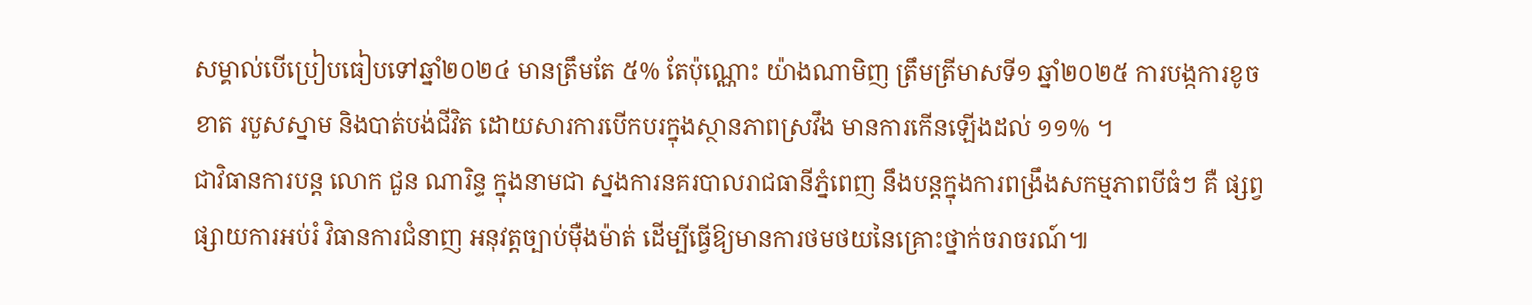សម្គាល់បើប្រៀបធៀបទៅឆ្នាំ២០២៤ មានត្រឹមតែ ៥% តែប៉ុណ្ណោះ យ៉ាងណាមិញ ត្រឹមត្រីមាសទី១ ឆ្នាំ២០២៥ ការបង្កការខូចខាត របួសស្នាម និងបាត់បង់ជីវិត ដោយសារការបើកបរក្នុងស្ថានភាពស្រវឹង មានការកើនឡើងដល់ ១១% ។
ជាវិធានការបន្ត លោក ជួន ណារិន្ទ ក្នុងនាមជា ស្នងការនគរបាលរាជធានីភ្នំពេញ នឹងបន្តក្នុងការពង្រឹងសកម្មភាពបីធំៗ គឺ ផ្សព្វផ្សាយការអប់រំ វិធានការជំនាញ អនុវត្តច្បាប់ម៉ឺងម៉ាត់ ដើម្បីធ្វើឱ្យមានការថមថយនៃគ្រោះថ្នាក់ចរាចរណ៍៕